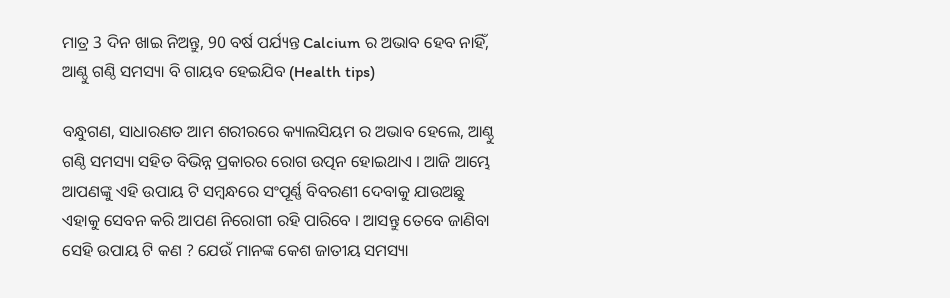ମାତ୍ର 3 ଦିନ ଖାଇ ନିଅନ୍ତୁ, 90 ବର୍ଷ ପର୍ଯ୍ୟନ୍ତ Calcium ର ଅଭାବ ହେବ ନାହିଁ, ଆଣ୍ଠୁ ଗଣ୍ଠି ସମସ୍ୟା ବି ଗାୟବ ହେଇଯିବ (Health tips)

ବନ୍ଧୁଗଣ, ସାଧାରଣତ ଆମ ଶରୀରରେ କ୍ୟାଲସିୟମ ର ଅଭାବ ହେଲେ, ଆଣ୍ଠୁ ଗଣ୍ଠି ସମସ୍ୟା ସହିତ ବିଭିନ୍ନ ପ୍ରକାରର ରୋଗ ଉତ୍ପନ ହୋଇଥାଏ । ଆଜି ଆମ୍ଭେ ଆପଣଙ୍କୁ ଏହି ଉପାୟ ଟି ସମ୍ବନ୍ଧରେ ସଂପୂର୍ଣ୍ଣ ବିବରଣୀ ଦେବାକୁ ଯାଉଅଛୁ ଏହାକୁ ସେବନ କରି ଆପଣ ନିରୋଗୀ ରହି ପାରିବେ । ଆସନ୍ତୁ ତେବେ ଜାଣିବା ସେହି ଉପାୟ ଟି କଣ ? ଯେଉଁ ମାନଙ୍କ କେଶ ଜାତୀୟ ସମସ୍ୟା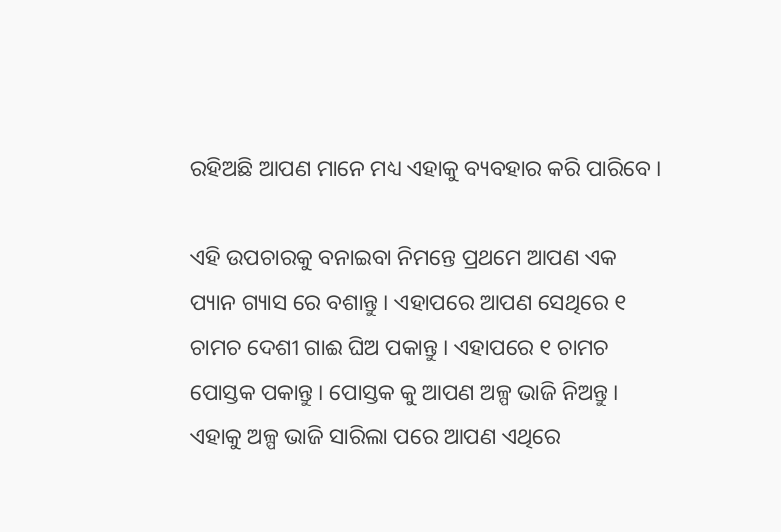ରହିଅଛି ଆପଣ ମାନେ ମଧ୍ୟ ଏହାକୁ ବ୍ୟବହାର କରି ପାରିବେ ।

ଏହି ଉପଚାରକୁ ବନାଇବା ନିମନ୍ତେ ପ୍ରଥମେ ଆପଣ ଏକ ପ୍ୟାନ ଗ୍ୟାସ ରେ ବଶାନ୍ତୁ । ଏହାପରେ ଆପଣ ସେଥିରେ ୧ ଚାମଚ ଦେଶୀ ଗାଈ ଘିଅ ପକାନ୍ତୁ । ଏହାପରେ ୧ ଚାମଚ ପୋସ୍ତକ ପକାନ୍ତୁ । ପୋସ୍ତକ କୁ ଆପଣ ଅଳ୍ପ ଭାଜି ନିଅନ୍ତୁ । ଏହାକୁ ଅଳ୍ପ ଭାଜି ସାରିଲା ପରେ ଆପଣ ଏଥିରେ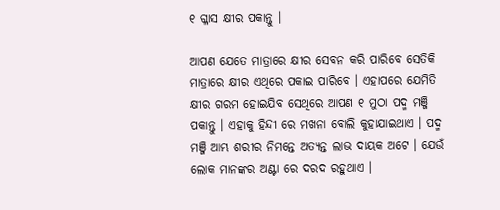୧ ଗ୍ଳାସ କ୍ଷୀର ପକାନ୍ତୁ ।

ଆପଣ ଯେତେ ମାତ୍ରାରେ କ୍ଷୀର ସେବନ କରି ପାରିବେ ସେତିକି ମାତ୍ରାରେ କ୍ଷୀର ଏଥିରେ ପକାଇ ପାରିବେ । ଏହାପରେ ଯେମିତି କ୍ଷୀର ଗରମ ହୋଇଯିବ ସେଥିରେ ଆପଣ ୧ ମୁଠା ପଦ୍ମ ମଞ୍ଜି ପକାନ୍ତୁ । ଏହାକୁ ହିନ୍ଦୀ ରେ ମଖନା ବୋଲି କୁହାଯାଇଥାଏ । ପଦ୍ମ ମଞ୍ଜି ଆମ୍ଭ ଶରୀର ନିମନ୍ତେ ଅତ୍ୟନ୍ତ ଲାଭ ଦାୟକ ଅଟେ । ଯେଉଁ ଲୋକ ମାନଙ୍କର ଅଣ୍ଟା ରେ ଦରଦ ରହୁଥାଏ ।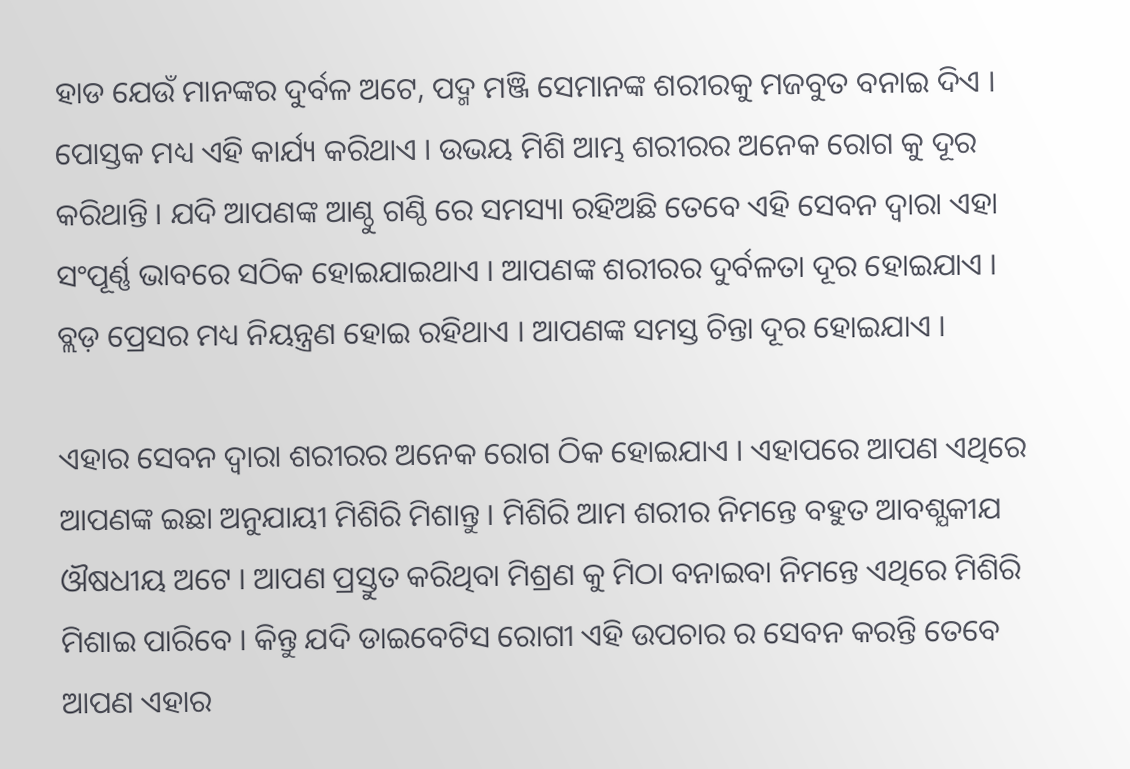ହାଡ ଯେଉଁ ମାନଙ୍କର ଦୁର୍ବଳ ଅଟେ, ପଦ୍ମ ମଞ୍ଜି ସେମାନଙ୍କ ଶରୀରକୁ ମଜବୁତ ବନାଇ ଦିଏ । ପୋସ୍ତକ ମଧ୍ୟ ଏହି କାର୍ଯ୍ୟ କରିଥାଏ । ଉଭୟ ମିଶି ଆମ୍ଭ ଶରୀରର ଅନେକ ରୋଗ କୁ ଦୂର କରିଥାନ୍ତି । ଯଦି ଆପଣଙ୍କ ଆଣ୍ଠୁ ଗଣ୍ଠି ରେ ସମସ୍ୟା ରହିଅଛି ତେବେ ଏହି ସେବନ ଦ୍ଵାରା ଏହା ସଂପୂର୍ଣ୍ଣ ଭାବରେ ସଠିକ ହୋଇଯାଇଥାଏ । ଆପଣଙ୍କ ଶରୀରର ଦୁର୍ବଳତା ଦୂର ହୋଇଯାଏ । ବ୍ଲଡ଼ ପ୍ରେସର ମଧ୍ୟ ନିୟନ୍ତ୍ରଣ ହୋଇ ରହିଥାଏ । ଆପଣଙ୍କ ସମସ୍ତ ଚିନ୍ତା ଦୂର ହୋଇଯାଏ ।

ଏହାର ସେବନ ଦ୍ଵାରା ଶରୀରର ଅନେକ ରୋଗ ଠିକ ହୋଇଯାଏ । ଏହାପରେ ଆପଣ ଏଥିରେ ଆପଣଙ୍କ ଇଛା ଅନୁଯାୟୀ ମିଶିରି ମିଶାନ୍ତୁ । ମିଶିରି ଆମ ଶରୀର ନିମନ୍ତେ ବହୁତ ଆବଶ୍ଯକୀଯ ଔଷଧୀୟ ଅଟେ । ଆପଣ ପ୍ରସ୍ତୁତ କରିଥିବା ମିଶ୍ରଣ କୁ ମିଠା ବନାଇବା ନିମନ୍ତେ ଏଥିରେ ମିଶିରି ମିଶାଇ ପାରିବେ । କିନ୍ତୁ ଯଦି ଡାଇବେଟିସ ରୋଗୀ ଏହି ଉପଚାର ର ସେବନ କରନ୍ତି ତେବେ ଆପଣ ଏହାର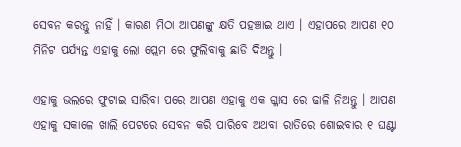ସେବନ କରନ୍ତୁ ନାହିଁ । କାରଣ ମିଠା ଆପଣଙ୍କୁ କ୍ଷତି ପହଞ୍ଚାଇ ଥାଏ । ଏହାପରେ ଆପଣ ୧୦ ମିନିଟ ପର୍ଯ୍ୟନ୍ତ ଏହାକୁ ଲୋ ପ୍ଲେମ ରେ ଫୁଲିବାକୁ ଛାଡି ଦିଅନ୍ତୁ ।

ଏହାକୁ ଭଲରେ ଫୁଟାଇ ସାରିବା ପରେ ଆପଣ ଏହାକୁ ଏକ ଗ୍ଳାସ ରେ ଢାଳି ନିଅନ୍ତୁ । ଆପଣ ଏହାକୁ ସକାଳେ ଖାଲି ପେଟରେ ସେବନ କରି ପାରିବେ ଅଥବା ରାତିରେ ଶୋଇବାର ୧ ଘଣ୍ଟା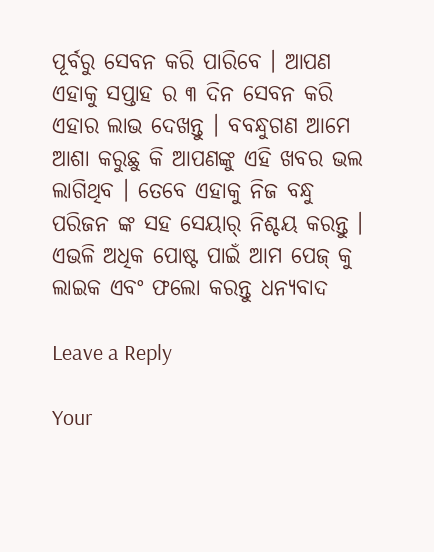ପୂର୍ବରୁ ସେବନ କରି ପାରିବେ । ଆପଣ ଏହାକୁ ସପ୍ତାହ ର ୩ ଦିନ ସେବନ କରି ଏହାର ଲାଭ ଦେଖନ୍ତୁ । ବବନ୍ଧୁଗଣ ଆମେ ଆଶା କରୁଛୁ କି ଆପଣଙ୍କୁ ଏହି ଖବର ଭଲ ଲାଗିଥିବ । ତେବେ ଏହାକୁ ନିଜ ବନ୍ଧୁ ପରିଜନ ଙ୍କ ସହ ସେୟାର୍ ନିଶ୍ଚୟ କରନ୍ତୁ । ଏଭଳି ଅଧିକ ପୋଷ୍ଟ ପାଇଁ ଆମ ପେଜ୍ କୁ ଲାଇକ ଏବଂ ଫଲୋ କରନ୍ତୁ ଧନ୍ୟବାଦ

Leave a Reply

Your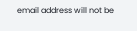email address will not be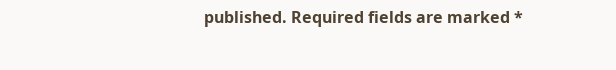published. Required fields are marked *